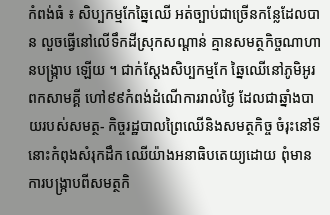កំពង់ធំ ៖ សិប្បកម្មកែឆ្នៃឈើ អត់ច្បាប់ជាច្រើនកន្លែដែលបាន លួចធ្វើនៅលើទឹកដីស្រុកសណ្តាន់ គ្មានសមត្ថកិច្ចណាហានបង្ក្រាប ឡើយ ។ ជាក់ស្តែងសិប្បកម្មកែ ឆ្នៃឈើនៅភូមិអូរពកសាមគ្គី ហៅ៩៩កំពង់ដំណើការរាល់ថ្ងៃ ដែលជាឆ្នាំងបាយរបស់សមត្ថ- កិច្ចរដ្ឋបាលព្រៃឈើនិងសមត្ថកិច្ច ចំរុះនៅទីនោះកំពុងសំរុកដឹក ឈើយ៉ាងអនាធិបតេយ្យដោយ ពុំមានការបង្ក្រាបពីសមត្ថកិ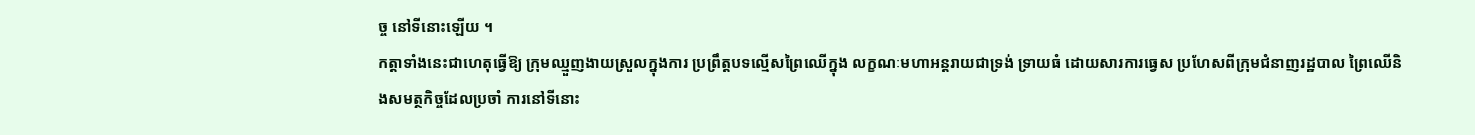ច្ច នៅទីនោះឡើយ ។
កត្តាទាំងនេះជាហេតុធ្វើឱ្យ ក្រុមឈ្មួញងាយស្រួលក្នុងការ ប្រព្រឹត្តបទល្មើសព្រៃឈើក្នុង លក្ខណៈមហាអន្តរាយជាទ្រង់ ទ្រាយធំ ដោយសារការធ្វេស ប្រហែសពីក្រុមជំនាញរដ្ឋបាល ព្រៃឈើនិងសមត្ថកិច្ចដែលប្រចាំ ការនៅទីនោះ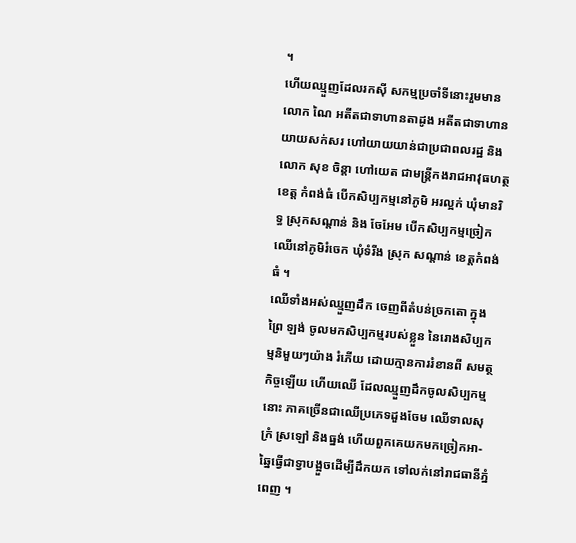។
ហើយឈ្មួញដែលរកស៊ី សកម្មប្រចាំទីនោះរួមមានលោក ណៃ អតីតជាទាហានតាដូង អតីតជាទាហាន យាយសក់សរ ហៅយាយយាន់ជាប្រជាពលរដ្ឋ និងលោក សុខ ចិន្តា ហៅយេត ជាមន្ត្រីកងរាជអាវុធហត្ថខេត្ត កំពង់ធំ បើកសិប្បកម្មនៅភូមិ អរល្អក់ ឃុំមានរិទ្ធ ស្រុកសណ្តាន់ និង ចែអែម បើកសិប្បកម្មច្រៀក ឈើនៅភូមិរំចេក ឃុំទំរីង ស្រុក សណ្តាន់ ខេត្តកំពង់ធំ ។
ឈើទាំងអស់ឈ្មួញដឹក ចេញពីតំបន់ច្រកតោ ក្នុងព្រៃ ឡង់ ចូលមកសិប្បកម្មរបស់ខ្លួន នៃរោងសិប្បកម្មនិមួយៗយ៉ាង រំភើយ ដោយក្មានការរំខានពី សមត្ថកិច្ចឡើយ ហើយឈើ ដែលឈ្មួញដឹកចូលសិប្បកម្មនោះ ភាគច្រើនជាឈើប្រភេទដួងចែម ឈើទាលសុក្រំ ស្រឡៅ និងធ្នង់ ហើយពួកគេយកមកច្រៀកអា- ឆ្នៃធ្វើជាទ្វាបង្អួចដើម្បីដឹកយក ទៅលក់នៅរាជធានីភ្នំពេញ ។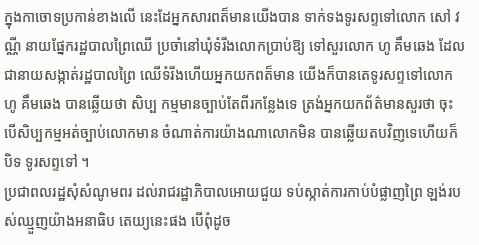ក្នុងកាចោទប្រកាន់ខាងលើ នេះដែអ្នកសារពត៏មានយើងបាន ទាក់ទងទូរសព្ទទៅលោក សៅ វណ្ណី នាយផ្នែករដ្ឋបាលព្រៃឈើ ប្រចាំនៅឃុំទំរីងលោកប្រាប់ឱ្យ ទៅសួរលោក ហូ គឹមឆេង ដែលជានាយសង្កាត់រដ្ឋបាលព្រៃ ឈើទំរីងហើយអ្នកយកពត៏មាន យើងក៏បានតេទូរសព្ទទៅលោក ហូ គឹមឆេង បានឆ្លើយថា សិប្ប កម្មមានច្បាប់តែពីរកន្លែងទេ ត្រង់អ្នកយកព័ត៌មានសួរថា ចុះ បើសិប្បកម្មអត់ច្បាប់លោកមាន ចំណាត់ការយ៉ាងណាលោកមិន បានឆ្លើយតបវិញទេហើយក៏បិទ ទូរសព្ទទៅ ។
ប្រជាពលរដ្ឋសុំសំណូមពរ ដល់រាជរដ្ឋាភិបាលអោយជួយ ទប់ស្កាត់ការកាប់បំផ្លាញព្រៃ ឡង់របស់ឈ្មួញយ៉ាងអនាធិប តេយ្យនេះផង បើពុំដូច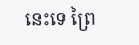នេះទេ ព្រៃ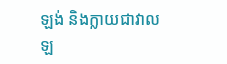ឡង់ និងក្លាយជាវាលឡ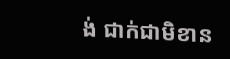ង់ ជាក់ជាមិខាន